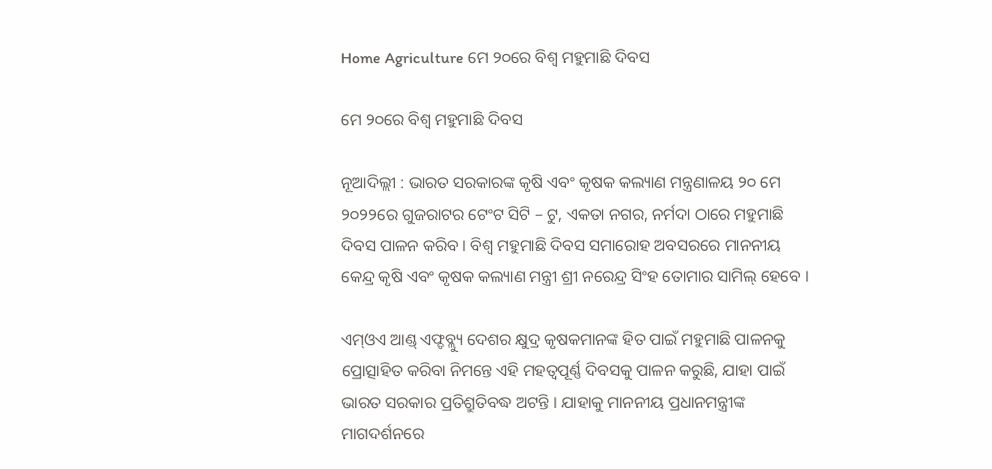Home Agriculture ମେ ୨୦ରେ ବିଶ୍ୱ ମହୁମାଛି ଦିବସ

ମେ ୨୦ରେ ବିଶ୍ୱ ମହୁମାଛି ଦିବସ

ନୂଆଦିଲ୍ଲୀ : ଭାରତ ସରକାରଙ୍କ କୃଷି ଏବଂ କୃଷକ କଲ୍ୟାଣ ମନ୍ତ୍ରଣାଳୟ ୨୦ ମେ ୨୦୨୨ରେ ଗୁଜରାଟର ଟେଂଟ ସିଟି – ଟୁ, ଏକତା ନଗର, ନର୍ମଦା ଠାରେ ମହୁମାଛି ଦିବସ ପାଳନ କରିବ । ବିଶ୍ୱ ମହୁମାଛି ଦିବସ ସମାରୋହ ଅବସରରେ ମାନନୀୟ କେନ୍ଦ୍ର କୃଷି ଏବଂ କୃଷକ କଲ୍ୟାଣ ମନ୍ତ୍ରୀ ଶ୍ରୀ ନରେନ୍ଦ୍ର ସିଂହ ତୋମାର ସାମିଲ୍ ହେବେ ।

ଏମ୍ଓଏ ଆଣ୍ଡ୍ ଏଫ୍ଡବ୍ଲ୍ୟୁ ଦେଶର କ୍ଷୁଦ୍ର କୃଷକମାନଙ୍କ ହିତ ପାଇଁ ମହୁମାଛି ପାଳନକୁ ପ୍ରୋତ୍ସାହିତ କରିବା ନିମନ୍ତେ ଏହି ମହତ୍ୱପୂର୍ଣ୍ଣ ଦିବସକୁ ପାଳନ କରୁଛି, ଯାହା ପାଇଁ ଭାରତ ସରକାର ପ୍ରତିଶ୍ରୁତିବଦ୍ଧ ଅଟନ୍ତି । ଯାହାକୁ ମାନନୀୟ ପ୍ରଧାନମନ୍ତ୍ରୀଙ୍କ ମାଗଦର୍ଶନରେ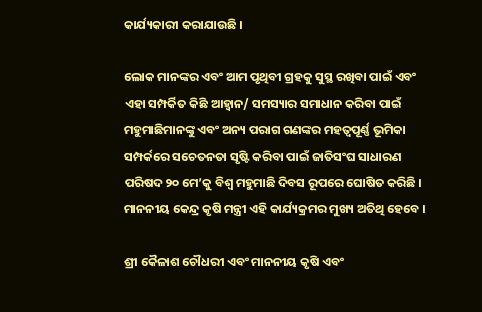କାର୍ଯ୍ୟକାରୀ କରାଯାଉଛି ।

ଲୋକ ମାନଙ୍କର ଏବଂ ଆମ ପୃଥିବୀ ଗ୍ରହକୁ ସୁସ୍ଥ ରଖିବା ପାଇଁ ଏବଂ ଏହା ସମ୍ପର୍କିତ କିଛି ଆହ୍ୱାନ/ ସମସ୍ୟାର ସମାଧାନ କରିବା ପାଇଁ ମହୁମାଛିମାନଙ୍କୁ ଏବଂ ଅନ୍ୟ ପରାଗ ଗଣଙ୍କର ମହତ୍ୱପୂର୍ଣ୍ଣ ଭୂମିକା ସମ୍ପର୍କରେ ସଚେତନତା ସୃଷ୍ଟି କରିବା ପାଇଁ ଜାତିସଂଘ ସାଧାରଣ ପରିଷଦ ୨୦ ମେ’କୁ ବିଶ୍ୱ ମହୁମାଛି ଦିବସ ରୂପରେ ଘୋଷିତ କରିଛି । ମାନନୀୟ କେନ୍ଦ୍ର କୃଷି ମନ୍ତ୍ରୀ ଏହି କାର୍ଯ୍ୟକ୍ରମର ମୁଖ୍ୟ ଅତିଥି ହେବେ ।

ଶ୍ରୀ କୈଳାଶ ଚୌଧରୀ ଏବଂ ମାନନୀୟ କୃଷି ଏବଂ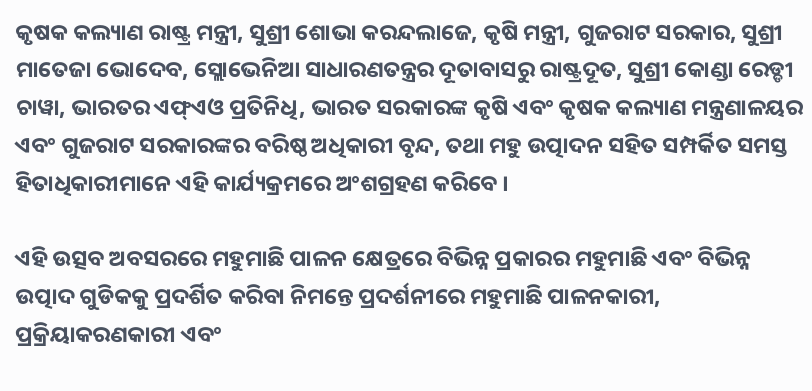କୃଷକ କଲ୍ୟାଣ ରାଷ୍ଟ୍ର ମନ୍ତ୍ରୀ, ସୁଶ୍ରୀ ଶୋଭା କରନ୍ଦଲାଜେ, କୃଷି ମନ୍ତ୍ରୀ, ଗୁଜରାଟ ସରକାର, ସୁଶ୍ରୀ ମାତେଜା ଭୋଦେବ, ସ୍ଲୋଭେନିଆ ସାଧାରଣତନ୍ତ୍ରର ଦୂତାବାସରୁ ରାଷ୍ଟ୍ରଦୂତ, ସୁଶ୍ରୀ କୋଣ୍ଡା ରେଡ୍ଡୀ ଚାୱା, ଭାରତର ଏଫ୍ଏଓ ପ୍ରତିନିଧି, ଭାରତ ସରକାରଙ୍କ କୃଷି ଏବଂ କୃଷକ କଲ୍ୟାଣ ମନ୍ତ୍ରଣାଳୟର ଏବଂ ଗୁଜରାଟ ସରକାରଙ୍କର ବରିଷ୍ଠ ଅଧିକାରୀ ବୃନ୍ଦ, ତଥା ମହୁ ଉତ୍ପାଦନ ସହିତ ସମ୍ପର୍କିତ ସମସ୍ତ ହିତାଧିକାରୀମାନେ ଏହି କାର୍ଯ୍ୟକ୍ରମରେ ଅଂଶଗ୍ରହଣ କରିବେ ।

ଏହି ଉତ୍ସବ ଅବସରରେ ମହୁମାଛି ପାଳନ କ୍ଷେତ୍ରରେ ବିଭିନ୍ନ ପ୍ରକାରର ମହୁମାଛି ଏବଂ ବିଭିନ୍ନ ଉତ୍ପାଦ ଗୁଡିକକୁ ପ୍ରଦର୍ଶିତ କରିବା ନିମନ୍ତେ ପ୍ରଦର୍ଶନୀରେ ମହୁମାଛି ପାଳନକାରୀ, ପ୍ରକ୍ରିୟାକରଣକାରୀ ଏବଂ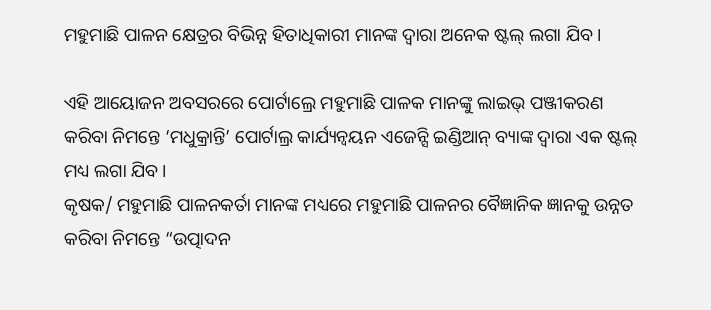ମହୁମାଛି ପାଳନ କ୍ଷେତ୍ରର ବିଭିନ୍ନ ହିତାଧିକାରୀ ମାନଙ୍କ ଦ୍ୱାରା ଅନେକ ଷ୍ଟଲ୍ ଲଗା ଯିବ ।

ଏହି ଆୟୋଜନ ଅବସରରେ ପୋର୍ଟାଲ୍ରେ ମହୁମାଛି ପାଳକ ମାନଙ୍କୁ ଲାଇଭ୍ ପଞ୍ଜୀକରଣ କରିବା ନିମନ୍ତେ ‘ମଧୁକ୍ରାନ୍ତି’ ପୋର୍ଟାଲ୍ର କାର୍ଯ୍ୟନ୍ୱୟନ ଏଜେନ୍ସି ଇଣ୍ଡିଆନ୍ ବ୍ୟାଙ୍କ ଦ୍ୱାରା ଏକ ଷ୍ଟଲ୍ ମଧ୍ୟ ଲଗା ଯିବ ।
କୃଷକ/ ମହୁମାଛି ପାଳନକର୍ତା ମାନଙ୍କ ମଧ୍ୟରେ ମହୁମାଛି ପାଳନର ବୈଜ୍ଞାନିକ ଜ୍ଞାନକୁ ଉନ୍ନତ କରିବା ନିମନ୍ତେ “ଉତ୍ପାଦନ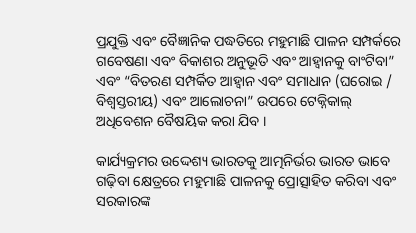ପ୍ରଯୁକ୍ତି ଏବଂ ବୈଜ୍ଞାନିକ ପଦ୍ଧତିରେ ମହୁମାଛି ପାଳନ ସମ୍ପର୍କରେ ଗବେଷଣା ଏବଂ ବିକାଶର ଅନୁଭୂତି ଏବଂ ଆହ୍ୱାନକୁ ବାଂଟିବା” ଏବଂ “ବିତରଣ ସମ୍ପର୍କିତ ଆହ୍ୱାନ ଏବଂ ସମାଧାନ (ଘରୋଇ / ବିଶ୍ୱସ୍ତରୀୟ) ଏବଂ ଆଲୋଚନା” ଉପରେ ଟେକ୍ନିକାଲ୍ ଅଧିବେଶନ ବୈଷୟିକ କରା ଯିବ ।

କାର୍ଯ୍ୟକ୍ରମର ଉଦ୍ଦେଶ୍ୟ ଭାରତକୁ ଆତ୍ମନିର୍ଭର ଭାରତ ଭାବେ ଗଢ଼ିବା କ୍ଷେତ୍ରରେ ମହୁମାଛି ପାଳନକୁ ପ୍ରୋତ୍ସାହିତ କରିବା ଏବଂ ସରକାରଙ୍କ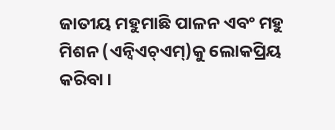ଜାତୀୟ ମହୁମାଛି ପାଳନ ଏବଂ ମହୁ ମିଶନ (ଏନ୍ବିଏଚ୍ଏମ୍)କୁ ଲୋକପ୍ରିୟ କରିବା ।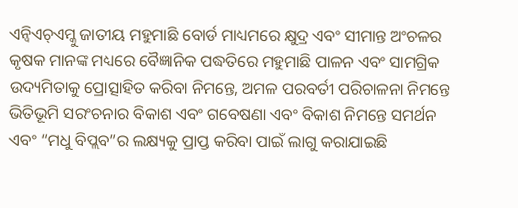ଏନ୍ବିଏଚ୍ଏମ୍କୁ ଜାତୀୟ ମହୁମାଛି ବୋର୍ଡ ମାଧ୍ୟମରେ କ୍ଷୁଦ୍ର ଏବଂ ସୀମାନ୍ତ ଅଂଚଳର କୃଷକ ମାନଙ୍କ ମଧ୍ୟରେ ବୈଜ୍ଞାନିକ ପଦ୍ଧତିରେ ମହୁମାଛି ପାଳନ ଏବଂ ସାମଗ୍ରିକ ଉଦ୍ୟମିତାକୁ ପ୍ରୋତ୍ସାହିତ କରିବା ନିମନ୍ତେ, ଅମଳ ପରବର୍ତୀ ପରିଚାଳନା ନିମନ୍ତେ ଭିତିଭୂମି ସରଂଚନାର ବିକାଶ ଏବଂ ଗବେଷଣା ଏବଂ ବିକାଶ ନିମନ୍ତେ ସମର୍ଥନ ଏବଂ “ମଧୁ ବିପ୍ଲବ”ର ଲକ୍ଷ୍ୟକୁ ପ୍ରାପ୍ତ କରିବା ପାଇଁ ଲାଗୁ କରାଯାଇଛି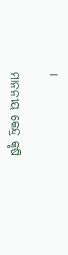।

ମାନନୀୟ କେନ୍ଦ୍ର କୃଷି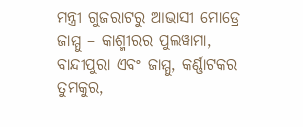ମନ୍ତ୍ରୀ ଗୁଜରାଟରୁ ଆଭାସୀ ମୋଡ୍ରେ ଜାମ୍ମୁ – କାଶ୍ମୀରର ପୁଲୱାମା, ବାନ୍ଦୀପୁରା ଏବଂ ଜାମ୍ମୁ, କର୍ଣ୍ଣାଟକର ତୁମକୁର,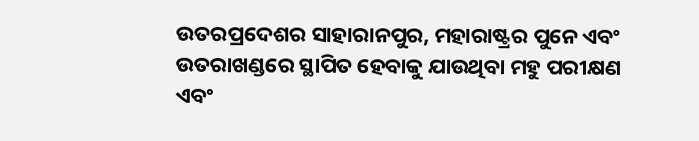ଉତରପ୍ରଦେଶର ସାହାରାନପୁର, ମହାରାଷ୍ଟ୍ରର ପୁନେ ଏବଂ ଉତରାଖଣ୍ଡରେ ସ୍ଥାପିତ ହେବାକୁ ଯାଉଥିବା ମହୁ ପରୀକ୍ଷଣ ଏବଂ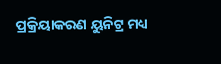ପ୍ରକ୍ରିୟାକରଣ ୟୁନିଟ୍ର ମଧ୍ୟ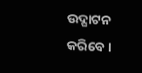ଉଦ୍ଘାଟନ କରିବେ ।